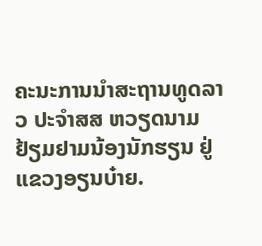ຄະນະການນຳສະຖານທູດລາວ ປະຈຳສສ ຫວຽດນາມ ຢ້ຽມຢາມນ້ອງນັກຮຽນ ຢູ່ ແຂວງອຽນບ໋າຍ.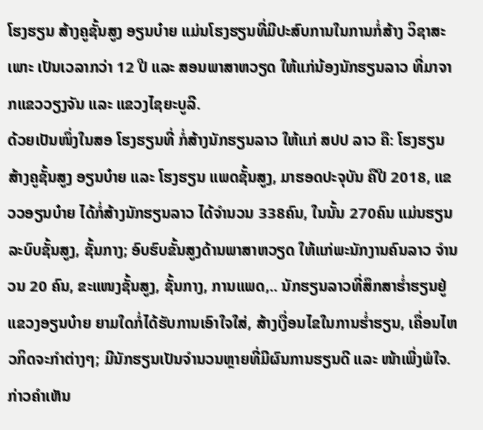ໂຮງຮຽນ ສ້າງຄູຊັ້ນສູງ ອຽນບ໋າຍ ແມ່ນໂຮງຮຽນທີ່ມີປະສົບການໃນການກໍ່ສ້າງ ວິຊາສະເພາະ ເປັນເວລາກວ່າ 12 ປີ ແລະ ສອນພາສາຫວຽດ ໃຫ້ແກ່ນ້ອງນັກຮຽນລາວ ທີ່ມາຈາກແຂວວຽງຈັນ ແລະ ແຂວງໄຊຍະບູລີ.
ດ້ວຍເປັນໜຶ່ງໃນສອ ໂຮງຮຽນທີ່ ກໍ່ສ້າງນັກຮຽນລາວ ໃຫ້ແກ່ ສປປ ລາວ ຄື: ໂຮງຮຽນ ສ້າງຄູຊັ້ນສູງ ອຽນບ໋າຍ ແລະ ໂຮງຮຽນ ແພດຊັ້ນສູງ, ມາຮອດປະຈຸບັນ ຄືປີ 2018, ແຂວວອຽນບ໋າຍ ໄດ້ກໍ່ສ້າງນັກຮຽນລາວ ໄດ້ຈຳນວນ 338ຄົນ, ໃນນັ້ນ 270ຄົນ ແມ່ນຮຽນລະບົບຊັ້ນສູງ, ຊັ້ນກາງ; ອົບຮົບຂັ້ນສູງດ້ານພາສາຫວຽດ ໃຫ້ແກ່ພະນັກງານຄົນລາວ ຈຳນວນ 20 ຄົນ, ຂະແໜງຊັ້ນສູງ, ຊັ້ນກາງ, ການແພດ,.. ນັກຮຽນລາວທີ່ສຶກສາຮ່ຳຮຽນຢູ່ແຂວງອຽນບ໋າຍ ຍາມໃດກໍ່ໄດ້ຮັບການເອົາໃຈໃສ່, ສ້າງເງື່ອນໄຂໃນການຮ່ຳຮຽນ, ເຄື່ອນໄຫວກິດຈະກຳຕ່າງໆ; ມີນັກຮຽນເປັນຈຳນວນຫຼາຍທີ່ມີຜົນການຮຽນດີ ແລະ ໜ້າເພີ່ງພໍໃຈ.
ກ່າວຄຳເຫັນ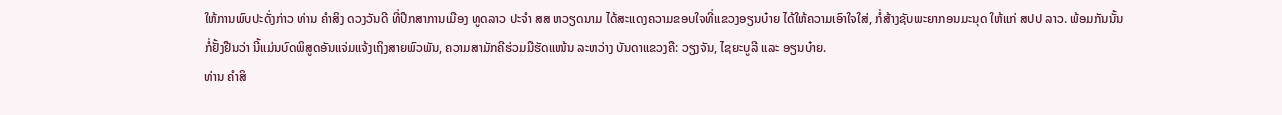ໃຫ້ການພົບປະດັ່ງກ່າວ ທ່ານ ຄຳສິງ ດວງວັນດີ ທີ່ປຶກສາການເມືອງ ທູດລາວ ປະຈຳ ສສ ຫວຽດນາມ ໄດ້ສະແດງຄວາມຂອບໃຈທີ່ແຂວງອຽນບ໋າຍ ໄດ້ໃຫ້ຄວາມເອົາໃຈໃສ່, ກໍ່ສ້າງຊັບພະຍາກອນມະນຸດ ໃຫ້ແກ່ ສປປ ລາວ. ພ້ອມກັນນັ້ນກໍ່ຢັ້ງຢືນວ່າ ນີ້ແມ່ນບົດພິສູດອັນແຈ່ມແຈ້ງເຖິງສາຍພົວພັນ, ຄວາມສາມັກຄີຮ່ວມມືຮັດແໜ້ນ ລະຫວ່າງ ບັນດາແຂວງຄື: ວຽງຈັນ, ໄຊຍະບູລີ ແລະ ອຽນບ໋າຍ.
ທ່ານ ຄຳສິ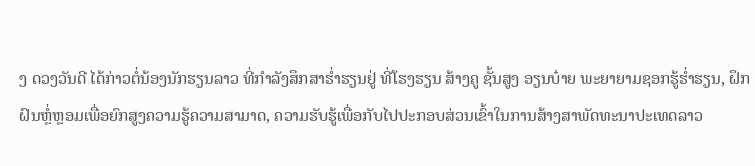ງ ດວງວັນດີ ໄດ້ກ່າວຕໍ່ນ້ອງນັກຮຽນລາວ ທີ່ກຳລັງສຶກສາຮ່ຳຮຽນຢູ່ ທີ່ໂຮງຮຽນ ສ້າງຄູ ຊັ້ນສູງ ອຽນບ໋າຍ ພະຍາຍາມຊອກຮູ້ຮ່ຳຮຽນ, ຝຶກຝົນຫຼໍ່ຫຼອມເພື່ອຍົກສູງຄວາມຮູ້ຄວາມສາມາດ, ຄວາມຮັບຮູ້ເພື່ອກັບໄປປະກອບສ່ວນເຂົ້າໃນການສ້າງສາພັດທະນາປະເທດລາວ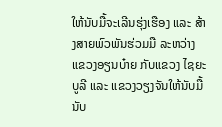ໃຫ້ນັບມື້ຈະເລີນຮຸ່ງເຮືອງ ແລະ ສ້າງສາຍພົວພັນຮ່ວມມື ລະຫວ່າງ ແຂວງອຽນບ໋າຍ ກັບແຂວງ ໄຊຍະບູລີ ແລະ ແຂວງວຽງຈັນໃຫ້ນັບມື້ນັບ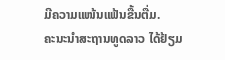ມີຄວາມແໜ້ນແຟ້ນຂື້ນຕື່ມ.
ຄະນະນຳສະຖານທູດລາວ ໄດ້ຢ້ຽມ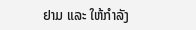ຢາມ ແລະ ໃຫ້ກຳລັງ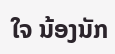ໃຈ ນ້ອງນັກ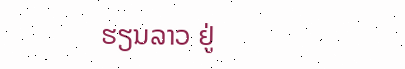ຮຽນລາວ ຢູ່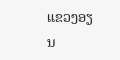ແຂວງອຽນ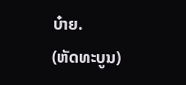ບ໋າຍ.
(ຫັດທະບູນ)